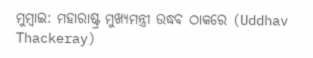ମୁମ୍ବାଇ: ମହାରାଷ୍ଟ୍ର ମୁଖ୍ୟମନ୍ତ୍ରୀ ଉଦ୍ଧବ ଠାକରେ (Uddhav Thackeray)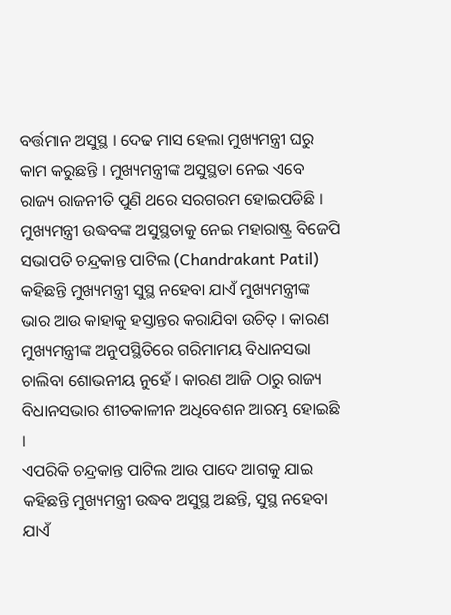ବର୍ତ୍ତମାନ ଅସୁସ୍ଥ । ଦେଢ ମାସ ହେଲା ମୁଖ୍ୟମନ୍ତ୍ରୀ ଘରୁ କାମ କରୁଛନ୍ତି । ମୁଖ୍ୟମନ୍ତ୍ରୀଙ୍କ ଅସୁସ୍ଥତା ନେଇ ଏବେ ରାଜ୍ୟ ରାଜନୀତି ପୁଣି ଥରେ ସରଗରମ ହୋଇପଡିଛି ।
ମୁଖ୍ୟମନ୍ତ୍ରୀ ଉଦ୍ଧବଙ୍କ ଅସୁସ୍ଥତାକୁ ନେଇ ମହାରାଷ୍ଟ୍ର ବିଜେପି ସଭାପତି ଚନ୍ଦ୍ରକାନ୍ତ ପାଟିଲ (Chandrakant Patil) କହିଛନ୍ତି ମୁଖ୍ୟମନ୍ତ୍ରୀ ସୁସ୍ଥ ନହେବା ଯାଏଁ ମୁଖ୍ୟମନ୍ତ୍ରୀଙ୍କ ଭାର ଆଉ କାହାକୁ ହସ୍ତାନ୍ତର କରାଯିବା ଉଚିତ୍ । କାରଣ ମୁଖ୍ୟମନ୍ତ୍ରୀଙ୍କ ଅନୁପସ୍ଥିତିରେ ଗରିମାମୟ ବିଧାନସଭା ଚାଲିବା ଶୋଭନୀୟ ନୁହେଁ । କାରଣ ଆଜି ଠାରୁ ରାଜ୍ୟ ବିଧାନସଭାର ଶୀତକାଳୀନ ଅଧିବେଶନ ଆରମ୍ଭ ହୋଇଛି ।
ଏପରିକି ଚନ୍ଦ୍ରକାନ୍ତ ପାଟିଲ ଆଉ ପାଦେ ଆଗକୁ ଯାଇ କହିଛନ୍ତି ମୁଖ୍ୟମନ୍ତ୍ରୀ ଉଦ୍ଧବ ଅସୁସ୍ଥ ଅଛନ୍ତି, ସୁସ୍ଥ ନହେବା ଯାଏଁ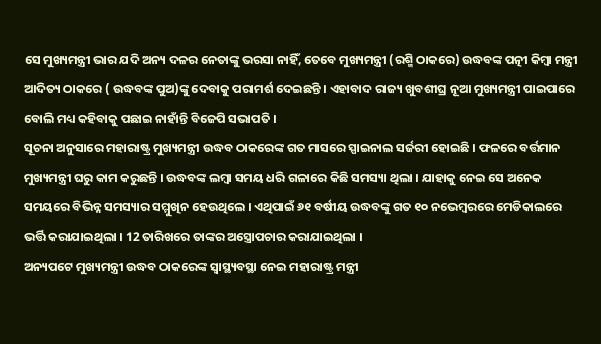ସେ ମୁଖ୍ୟମନ୍ତ୍ରୀ ଭାର ଯଦି ଅନ୍ୟ ଦଳର ନେତାଙ୍କୁ ଭରସା ନାହିଁ, ତେବେ ମୁଖ୍ୟମନ୍ତ୍ରୀ (ରଶ୍ମି ଠାକରେ) ଉଦ୍ଧବଙ୍କ ପତ୍ନୀ କିମ୍ବା ମନ୍ତ୍ରୀ ଆଦିତ୍ୟ ଠାକରେ ( ଉଦ୍ଧବଙ୍କ ପୁଅ)ଙ୍କୁ ଦେବାକୁ ପରାମର୍ଶ ଦେଇଛନ୍ତି । ଏହାବାଦ ରାଜ୍ୟ ଖୁବଶୀଘ୍ର ନୂଆ ମୁଖ୍ୟମନ୍ତ୍ରୀ ପାଇପାରେ ବୋଲି ମଧ୍ୟ କହିବାକୁ ପଛାଇ ନାହାଁନ୍ତି ବିଜେପି ସଭାପତି ।
ସୂଚନା ଅନୁସାରେ ମହାରାଷ୍ଟ୍ର ମୁଖ୍ୟମନ୍ତ୍ରୀ ଉଦ୍ଧବ ଠାକରେଙ୍କ ଗତ ମାସରେ ସ୍ପାଇନାଲ ସର୍ଜରୀ ହୋଇଛି । ଫଳରେ ବର୍ତ୍ତମାନ ମୁଖ୍ୟମନ୍ତ୍ରୀ ଘରୁ କାମ କରୁଛନ୍ତି । ଉଦ୍ଧବଙ୍କ ଲମ୍ବା ସମୟ ଧରି ଗଳାରେ କିଛି ସମସ୍ୟା ଥିଲା । ଯାହାକୁ ନେଇ ସେ ଅନେକ ସମୟରେ ବିଭିନ୍ନ ସମସ୍ୟାର ସମ୍ମୁଖିନ ହେଉଥିଲେ । ଏଥିପାଇଁ ୬୧ ବର୍ଷୀୟ ଉଦ୍ଧବଙ୍କୁ ଗତ ୧୦ ନଭେମ୍ବରରେ ମେଡିକାଲରେ ଭର୍ତ୍ତି କରାଯାଇଥିଲା । 12 ତାରିଖରେ ତାଙ୍କର ଅସ୍ତ୍ରୋପଚାର କରାଯାଇଥିଲା ।
ଅନ୍ୟପଟେ ମୁଖ୍ୟମନ୍ତ୍ରୀ ଉଦ୍ଧବ ଠାକରେଙ୍କ ସ୍ବାସ୍ଥ୍ୟବସ୍ଥା ନେଇ ମହାରାଷ୍ଟ୍ର ମନ୍ତ୍ରୀ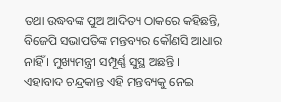ତଥା ଉଦ୍ଧବଙ୍କ ପୁଅ ଆଦିତ୍ୟ ଠାକରେ କହିଛନ୍ତି, ବିଜେପି ସଭାପତିଙ୍କ ମନ୍ତବ୍ୟର କୌଣସି ଆଧାର ନାହିଁ । ମୁଖ୍ୟମନ୍ତ୍ରୀ ସମ୍ପୂର୍ଣ୍ଣ ସୁସ୍ଥ ଅଛନ୍ତି ।
ଏହାବାଦ ଚନ୍ଦ୍ରକାନ୍ତ ଏହି ମନ୍ତବ୍ୟକୁ ନେଇ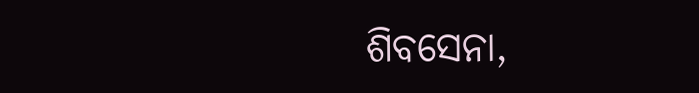ଶିବସେନା,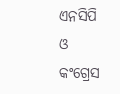ଏନସିପି ଓ କଂଗ୍ରେସ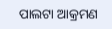ପାଲଟା ଆକ୍ରମଣ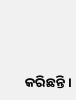କରିଛନ୍ତି ।